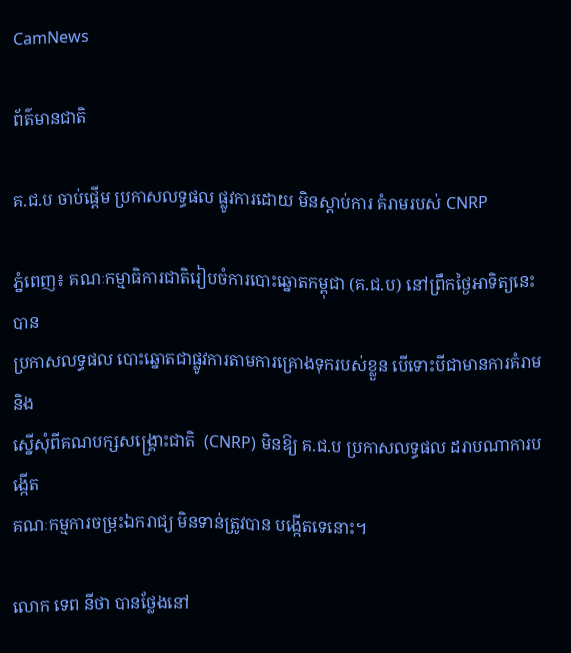CamNews

ព័ត៌មានជាតិ

គ.ជ.ប ចាប់ផ្តើម ប្រកាសលទ្ធផល ផ្លូវការដោយ មិនស្តាប់ការ គំរាមរបស់ CNRP

ភ្នំពេញ៖ គណៈកម្មាធិការជាតិរៀបចំការបោះឆ្នោតកម្ពុជា (គ.ជ.ប) នៅព្រឹកថ្ងៃអាទិត្យនេះ បាន
ប្រកាសលទ្ធផល បោះឆ្នោតជាផ្លូវការតាមការគ្រោងទុករបស់ខ្លួន បើទោះបីជាមានការគំរាម និង
ស្នើសុំពីគណបក្សសង្រ្គោះជាតិ  (CNRP) មិនឱ្យ គ.ជ.ប ប្រកាសលទ្ធផល ដរាបណាការបង្កើត
គណៈកម្មការចម្រុះឯករាជ្យ មិនទាន់ត្រូវបាន បង្កើតទេនោះ។

លោក ទេព នីថា បានថ្លែងនៅ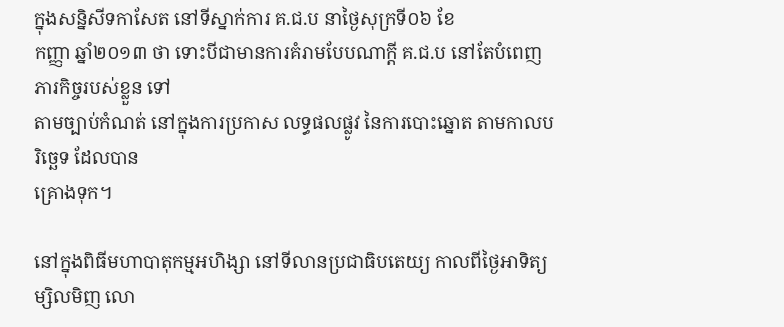ក្នុងសន្និសីទកាសែត នៅទីស្នាក់ការ គ.ជ.ប នាថ្ងៃសុក្រទី០៦ ខែ
កញ្ញា ឆ្នាំ២០១៣ ថា ទោះបីជាមានការគំរាមបែបណាក្តី គ.ជ.ប នៅតែបំពេញភារកិច្ចរបស់ខ្លួន ទៅ
តាមច្បាប់កំណត់ នៅក្នុងការប្រកាស លទ្ធផលផ្លូវ នៃការបោះឆ្នោត តាមកាលបរិចេ្ឆទ ដែលបាន
គ្រោងទុក។

នៅក្នុងពិធីមហាបាតុកម្មអហិង្សា នៅទីលានប្រជាធិបតេយ្យ កាលពីថ្ងៃអាទិត្យ ម្សិលមិញ លោ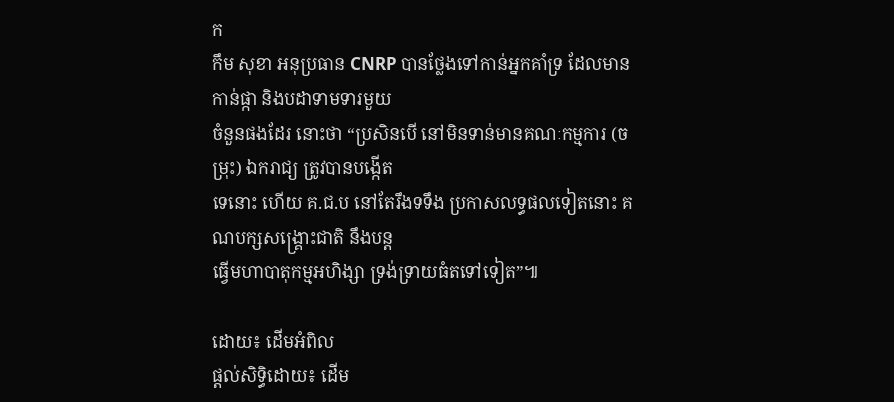ក
កឹម សុខា អនុប្រធាន CNRP បានថ្លែងទៅកាន់អ្នកគាំទ្រ ដែលមានកាន់ផ្កា និងបដាទាមទារមួយ
ចំនួនផងដែរ នោះថា “ប្រសិនបើ នៅមិនទាន់មានគណៈកម្មការ (ចម្រុះ) ឯករាជ្យ ត្រូវបានបង្កើត
ទេនោះ ហើយ គ.ជ.ប នៅតែរឹងទទឹង ប្រកាសលទ្ធផលទៀតនោះ គណបក្សសង្រ្គោះជាតិ នឹងបន្ត
ធ្វើមហាបាតុកម្មអហិង្សា ទ្រង់ទ្រាយធំតទៅទៀត”៕

ដោយ៖ ដើមអំពិល
ផ្តល់សិទ្ធិដោយ៖ ដើម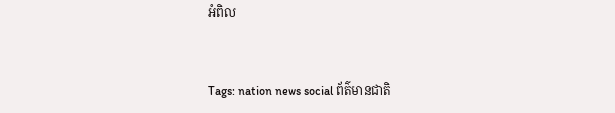អំពិល


Tags: nation news social ព័ត៌មានជាតិ